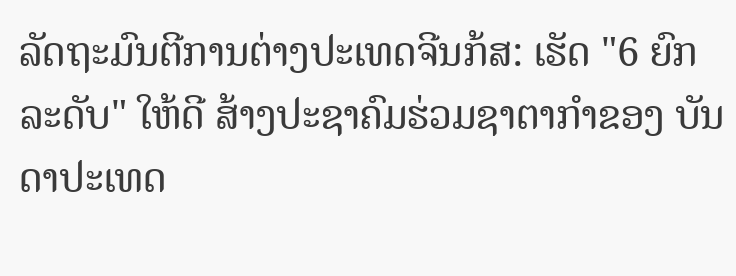ລັດຖະມົນຕີການຕ່າງປະເທດຈີນກ້ສ: ເຮັດ "6 ຍົກລະດັບ" ໃຫ້ດີ ສ້າງປະຊາຄົມຮ່ວມຊາຕາກຳຂອງ ບັນດາປະເທດ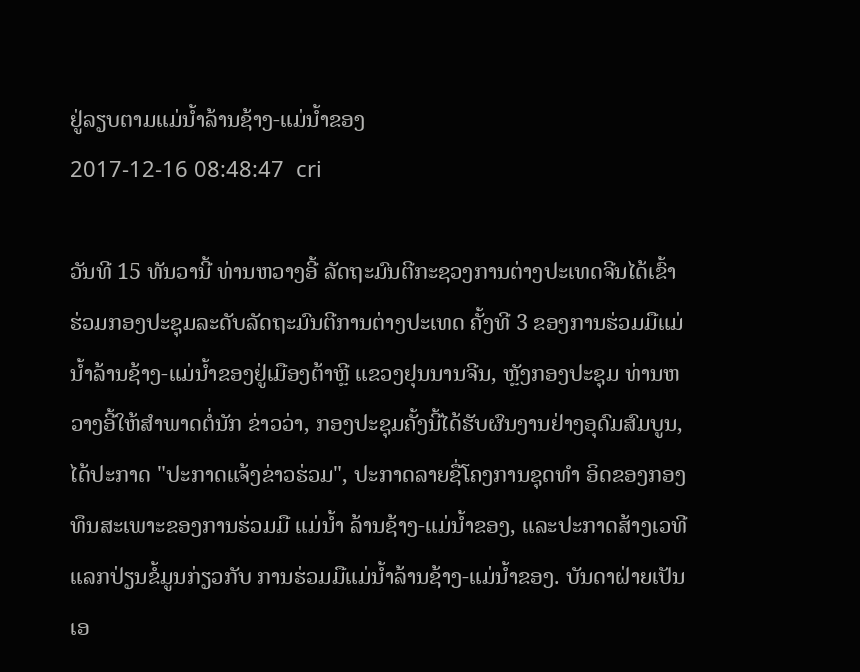ຢູ່ລຽບຕາມແມ່ນ້ຳລ້ານຊ້າງ-ແມ່ນ້ຳຂອງ
2017-12-16 08:48:47  cri

ວັນທີ 15 ທັນວານີ້ ທ່ານຫວາງອີ້ ລັດຖະມົນຕີກະຊວງການຕ່າງປະເທດຈີນໄດ້ເຂົ້າ ຮ່ວມກອງປະຊຸມລະດັບລັດຖະມົນຕີການຕ່າງປະເທດ ຄັ້ງທີ 3 ຂອງການຮ່ວມມືແມ່ນ້ຳລ້ານຊ້າງ-ແມ່ນ້ຳຂອງຢູ່ເມືອງຕ້າຫຼີ ແຂວງຢຸນນານຈີນ, ຫຼັງກອງປະຊຸມ ທ່ານຫວາງອີ້ໃຫ້ສຳພາດຕໍ່ນັກ ຂ່າວວ່າ, ກອງປະຊຸມຄັ້ງນີ້ໄດ້ຮັບຜົນງານຢ່າງອຸດົມສົມບູນ, ໄດ້ປະກາດ "ປະກາດແຈ້ງຂ່າວຮ່ວມ", ປະກາດລາຍຊື່ໂຄງການຊຸດທຳ ອິດຂອງກອງທຶນສະເພາະຂອງການຮ່ວມມື ແມ່ນ້ຳ ລ້ານຊ້າງ-ແມ່ນ້ຳຂອງ, ແລະປະກາດສ້າງເວທີແລກປ່ຽນຂໍ້ມູນກ່ຽວກັບ ການຮ່ວມມືແມ່ນ້ຳລ້ານຊ້າງ-ແມ່ນ້ຳຂອງ. ບັນດາຝ່າຍເປັນເອ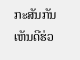ກະສັນກັນເຫັນດີຮ່ວ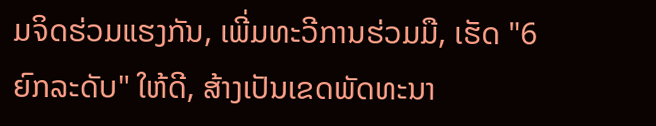ມຈິດຮ່ວມແຮງກັນ, ເພີ່ມທະວີການຮ່ວມມື, ເຮັດ "6 ຍົກລະດັບ" ໃຫ້ດີ, ສ້າງເປັນເຂດພັດທະນາ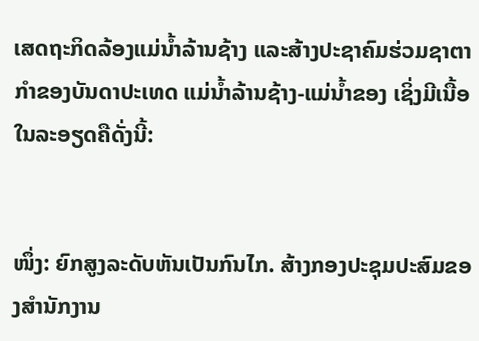ເສດຖະກິດລ້ອງແມ່ນ້ຳລ້ານຊ້າງ ແລະສ້າງປະຊາຄົມຮ່ວມຊາຕາກຳຂອງບັນດາປະເທດ ແມ່ນ້ຳລ້ານຊ້າງ-ແມ່ນ້ຳຂອງ ເຊິ່ງມີເນື້ອໃນລະອຽດຄືດັ່ງນີ້:


ໜຶ່ງ: ຍົກສູງລະດັບຫັນເປັນກົນໄກ. ສ້າງກອງປະຊຸມປະສົມຂອງສຳນັກງານ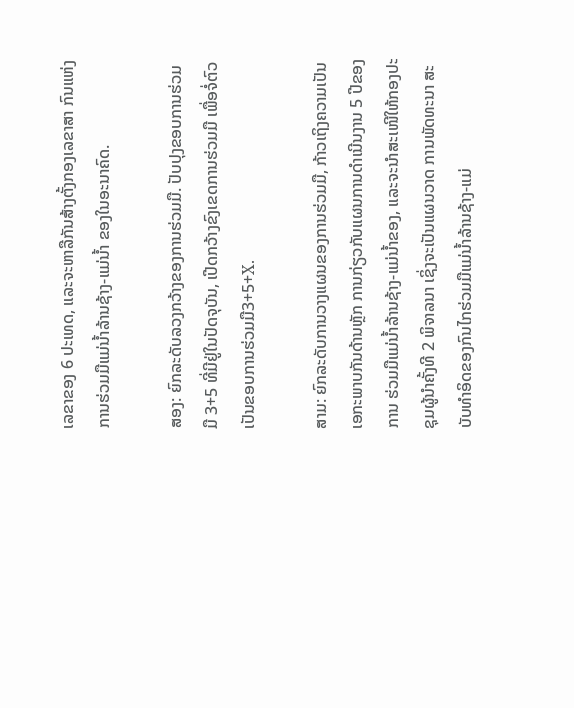ເລຂາຂອງ 6 ປະເທດ, ແລະຈະຫາລືກັນສ້າງຕັ້ງກອງເລຂາສາ ກົນແຫ່ງການຮ່ວມມືແມ່ນ້ຳລ້ານຊ້າງ-ແມ່ນ້ຳ ຂອງໃນອະນາຄົດ.

ສອງ: ຍົກລະດັບລວງກວ້າງຂອງການຮ່ວມມື. ປັບປຸງຂອບການຮ່ວມມື 3+5 ທີ່ມີຢູ່ໃນປັດຈຸບັນ, ເປີດກວ້າງຂົງເຂດການຮ່ວມມື ເພື່ອຈໍ່ຕົວເປັນຂອບການຮ່ວມມື3+5+X.

ສາມ: ຍົກລະດັບການວາງແຜນຂອງການຮ່ວມມື, ກ້າວເຖິງຄວາມເປັນເອກະພາບກັນດ້ານຫຼັກ ການກ່ຽວກັບແຜນການດຳເນີນງານ 5 ປີຂອງການ ຮ່ວມມືແມ່ນ້ຳລ້ານຊ້າງ-ແມ່ນ້ຳຂອງ, ແລະຈະນຳສະເໜີໃຫ້ກອງປະຊຸມຜູ້ນຳຄັ້ງທີ 2 ພິຈາລນາ ເຊິ່ງຈະເປັນແຜນວາດ ການພັດທະນາ ສະບັບທຳອິດຂອງກົນໄກຮ່ວມມືແມ່ນ້ຳລ້ານຊ້າງ-ແມ່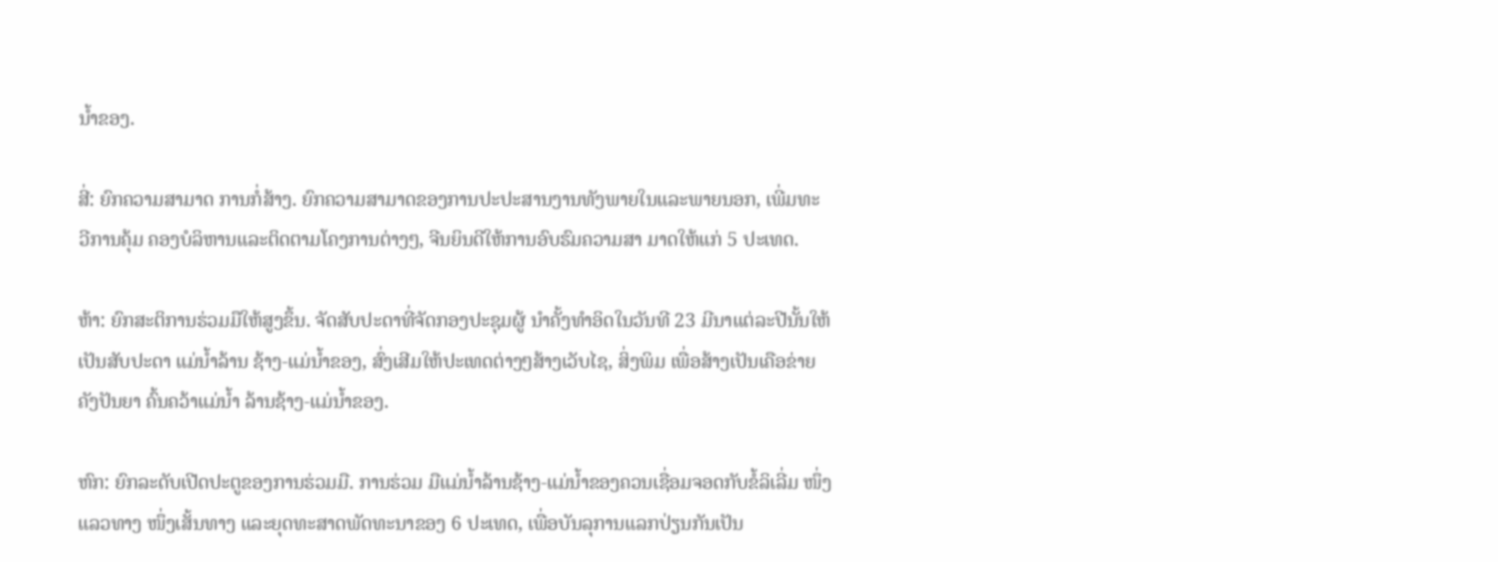ນ້ຳຂອງ.

ສີ່: ຍົກຄວາມສາມາດ ການກໍ່ສ້າງ. ຍົກຄວາມສາມາດຂອງການປະປະສານງານທັງພາຍໃນແລະພາຍນອກ, ເພີ່ມທະ ວີການຄຸ້ມ ຄອງບໍລິຫານແລະຕິດຕາມໂຄງການຕ່າງໆ, ຈີນຍິນດີໃຫ້ການອົບຮົມຄວາມສາ ມາດໃຫ້ແກ່ 5 ປະເທດ.

ຫ້າ: ຍົກສະຕິການຮ່ວມມືໃຫ້ສູງຂຶ້ນ. ຈັດສັບປະດາທີ່ຈັດກອງປະຊຸມຜູ້ ນຳຄັ້ງທຳອິດໃນວັນທີ 23 ມີນາແຕ່ລະປີນັ້ນໃຫ້ເປັນສັບປະດາ ແມ່ນ້ຳລ້ານ ຊ້າງ-ແມ່ນ້ຳຂອງ, ສົ່ງເສີມໃຫ້ປະເທດຕ່າງໆສ້າງເວັບໄຊ, ສິ່ງພິມ ເພື່ອສ້າງເປັນເຄືອຂ່າຍຄັງປັນຍາ ຄົ້ນຄວ້າແມ່ນ້ຳ ລ້ານຊ້າງ-ແມ່ນ້ຳຂອງ.

ຫົກ: ຍົກລະດັບເປີດປະຕູຂອງການຮ່ວມມື. ການຮ່ວມ ມືແມ່ນ້ຳລ້ານຊ້າງ-ແມ່ນ້ຳຂອງຄວນເຊື່ອມຈອດກັບຂໍ້ລິເລີ່ມ ໜຶ່ງແລວທາງ ໜຶ່ງເສັ້ນທາງ ແລະຍຸດທະສາດພັດທະນາຂອງ 6 ປະເທດ, ເພື່ອບັນລຸການແລກປ່ຽນກັນເປັນ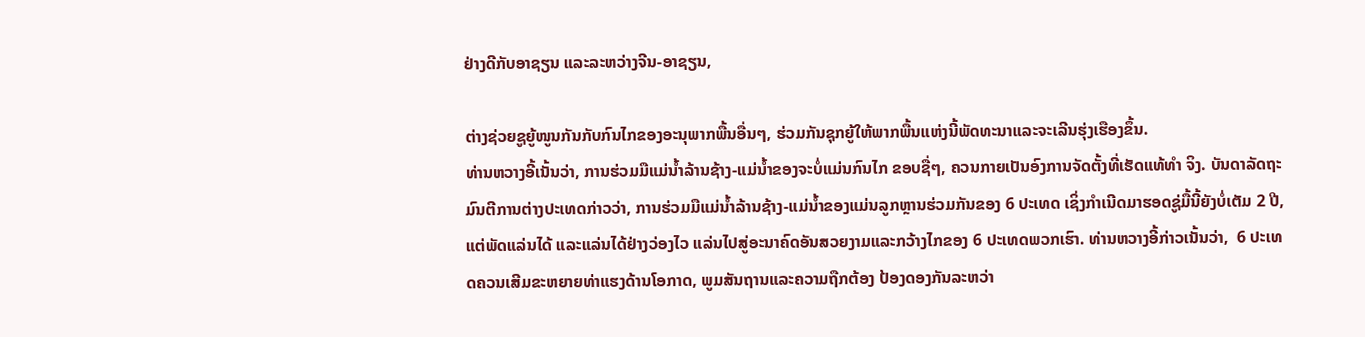ຢ່າງດີກັບອາຊຽນ ແລະລະຫວ່າງຈີນ-ອາຊຽນ,

ຕ່າງຊ່ວຍຊູຍູ້ໜູນກັນກັບກົນໄກຂອງອະນຸພາກພື້ນອື່ນໆ, ຮ່ວມກັນຊຸກຍູ້ໃຫ້ພາກພື້ນແຫ່ງນີ້ພັດທະນາແລະຈະເລີນຮຸ່ງເຮືອງຂຶ້ນ.
ທ່ານຫວາງອີ້ເນັ້ນວ່າ, ການຮ່ວມມືແມ່ນ້ຳລ້ານຊ້າງ-ແມ່ນ້ຳຂອງຈະບໍ່ແມ່ນກົນໄກ ຂອບຊື່ໆ, ຄວນກາຍເປັນອົງການຈັດຕັ້ງທີ່ເຮັດແທ້ທຳ ຈິງ. ບັນດາລັດຖະມົນຕີການຕ່າງປະເທດກ່າວວ່າ, ການຮ່ວມມືແມ່ນ້ຳລ້ານຊ້າງ-ແມ່ນ້ຳຂອງແມ່ນລູກຫຼານຮ່ວມກັນຂອງ 6 ປະເທດ ເຊິ່ງກຳເນີດມາຮອດຊູ່ມື້ນີ້ຍັງບໍ່ເຕັມ 2 ປີ, ແຕ່ພັດແລ່ນໄດ້ ແລະແລ່ນໄດ້ຢ່າງວ່ອງໄວ ແລ່ນໄປສູ່ອະນາຄົດອັນສວຍງາມແລະກວ້າງໄກຂອງ 6 ປະເທດພວກເຮົາ. ທ່ານຫວາງອີ້ກ່າວເນັ້ນວ່າ,  6 ປະເທດຄວນເສີມຂະຫຍາຍທ່າແຮງດ້ານໂອກາດ, ພູມສັນຖານແລະຄວາມຖືກຕ້ອງ ປ້ອງດອງກັນລະຫວ່າ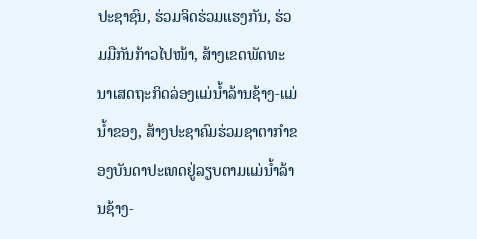ປະຊາຊົນ, ຮ່ວມຈິດຮ່ວມແຮງກັນ, ຮ່ວມມືກັນກ້າວໄປໜ້າ, ສ້າງເຂດພັດທະນາເສດຖະກິດລ່ອງແມ່ນ້ຳລ້ານຊ້າງ-ແມ່ນ້ຳຂອງ, ສ້າງປະຊາຄົມຮ່ວມຊາຕາກຳຂອງບັນດາປະເທດຢູ່ລຽບຕາມແມ່ນ້ຳລ້ານຊ້າງ-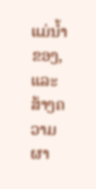ແມ່ນ້ຳຂອງ, ແລະສ້າງຄວາມຜາ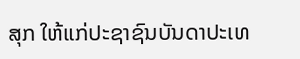ສຸກ ໃຫ້ແກ່ປະຊາຊົນບັນດາປະເທ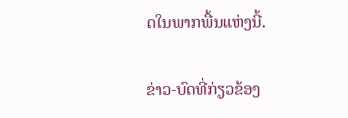ດໃນພາກພື້ນແຫ່ງນີ້.

ຂ່າວ-ບົດທີ່ກ່ຽວຂ້ອງ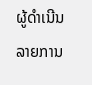ຜູ້ດຳເນີນລາຍການ